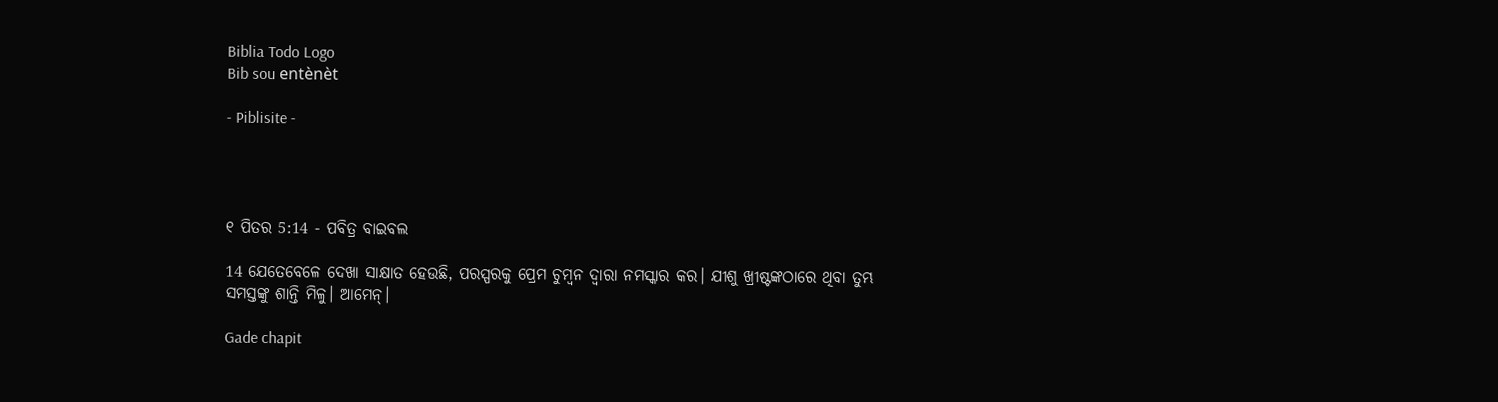Biblia Todo Logo
Bib sou entènèt

- Piblisite -




୧ ପିତର 5:14 - ପବିତ୍ର ବାଇବଲ

14 ଯେତେବେଳେ ଦେଖା ସାକ୍ଷାତ ହେଉଛି, ପରସ୍ପରକୁ ପ୍ରେମ ଚୁମ୍ବନ ଦ୍ୱାରା ନମସ୍କାର କର। ଯୀଶୁ ଖ୍ରୀଷ୍ଟଙ୍କଠାରେ ଥିବା ତୁମ୍ଭ ସମସ୍ତଙ୍କୁ ଶାନ୍ତି ମିଳୁ। ଆମେନ୍।

Gade chapit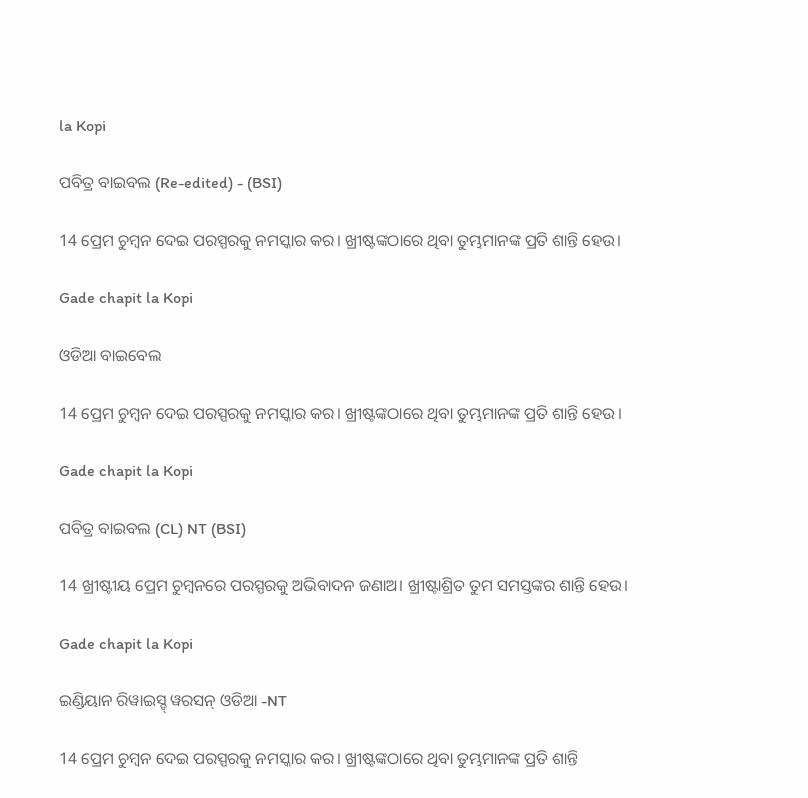la Kopi

ପବିତ୍ର ବାଇବଲ (Re-edited) - (BSI)

14 ପ୍ରେମ ଚୁମ୍ଵନ ଦେଇ ପରସ୍ପରକୁ ନମସ୍କାର କର। ଖ୍ରୀଷ୍ଟଙ୍କଠାରେ ଥିବା ତୁମ୍ଭମାନଙ୍କ ପ୍ରତି ଶାନ୍ତି ହେଉ।

Gade chapit la Kopi

ଓଡିଆ ବାଇବେଲ

14 ପ୍ରେମ ଚୁମ୍ବନ ଦେଇ ପରସ୍ପରକୁ ନମସ୍କାର କର। ଖ୍ରୀଷ୍ଟଙ୍କଠାରେ ଥିବା ତୁମ୍ଭମାନଙ୍କ ପ୍ରତି ଶାନ୍ତି ହେଉ ।

Gade chapit la Kopi

ପବିତ୍ର ବାଇବଲ (CL) NT (BSI)

14 ଖ୍ରୀଷ୍ଟୀୟ ପ୍ରେମ ଚୁମ୍ବନରେ ପରସ୍ପରକୁ ଅଭିବାଦନ ଜଣାଅ। ଖ୍ରୀଷ୍ଟାଶ୍ରିତ ତୁମ ସମସ୍ତଙ୍କର ଶାନ୍ତି ହେଉ।

Gade chapit la Kopi

ଇଣ୍ଡିୟାନ ରିୱାଇସ୍ଡ୍ ୱରସନ୍ ଓଡିଆ -NT

14 ପ୍ରେମ ଚୁମ୍ବନ ଦେଇ ପରସ୍ପରକୁ ନମସ୍କାର କର। ଖ୍ରୀଷ୍ଟଙ୍କଠାରେ ଥିବା ତୁମ୍ଭମାନଙ୍କ ପ୍ରତି ଶାନ୍ତି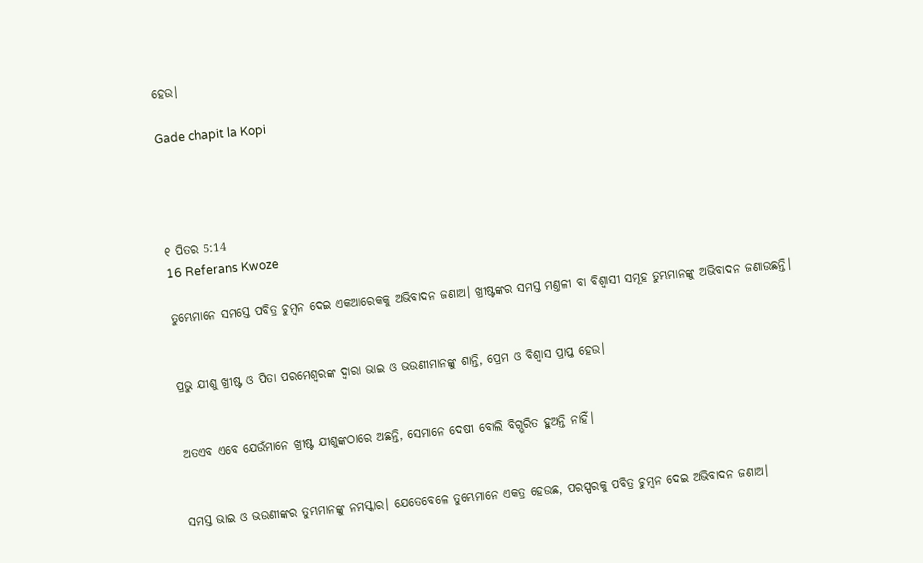ହେଉ।

Gade chapit la Kopi




୧ ପିତର 5:14
16 Referans Kwoze

ତୁମ୍ଭେମାନେ ସମସ୍ତେ ପବିତ୍ର ଚୁମ୍ବନ ଦେଇ ଏକଆରେକକୁ ଅଭିବାଦନ ଜଣାଅ। ଖ୍ରୀଷ୍ଟଙ୍କର ସମସ୍ତ ମଣ୍ତଳୀ ବା ବିଶ୍ୱାସୀ ସମୂହ ତୁମ୍ଭମାନଙ୍କୁ ଅଭିବାଦନ ଜଣାଉଛନ୍ତି।


ପ୍ରଭୁ ଯୀଶୁ ଖ୍ରୀଷ୍ଟ ଓ ପିତା ପରମେଶ୍ୱରଙ୍କ ଦ୍ୱାରା ଭାଇ ଓ ଭଉଣୀମାନଙ୍କୁ ଶାନ୍ତି, ପ୍ରେମ ଓ ବିଶ୍ୱାସ ପ୍ରାପ୍ତ ହେଉ।


ଅତଏବ ଏବେ ଯେଉଁମାନେ ଖ୍ରୀଷ୍ଟ ଯୀଶୁଙ୍କଠାରେ ଅଛନ୍ତି, ସେମାନେ ଦେଷୀ ବୋଲି ବିଗ୍ଭରିତ ହୁଅନ୍ତି ନାହିଁ।


ସମସ୍ତ ଭାଇ ଓ ଭଉଣୀଙ୍କର ତୁମ୍ଭମାନଙ୍କୁ ନମସ୍କାର। ଯେତେବେଳେ ତୁମ୍ଭେମାନେ ଏକତ୍ର ହେଉଛ, ପରସ୍ପରକୁ ପବିତ୍ର ଚୁମ୍ବନ ଦେଇ ଅଭିବାଦନ ଜଣାଅ।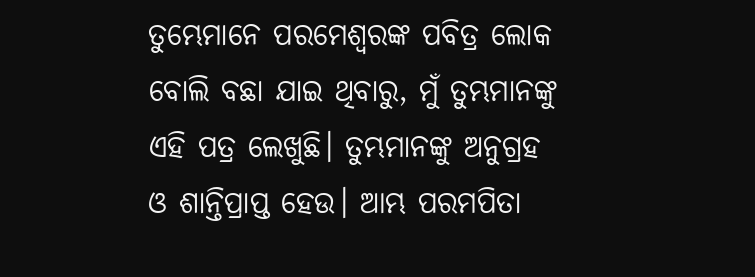ତୁମ୍ଭେମାନେ ପରମେଶ୍ୱରଙ୍କ ପବିତ୍ର ଲୋକ ବୋଲି ବଛା ଯାଇ ଥିବାରୁ, ମୁଁ ତୁମ୍ଭମାନଙ୍କୁ ଏହି ପତ୍ର ଲେଖୁଛି। ତୁମ୍ଭମାନଙ୍କୁ ଅନୁଗ୍ରହ ଓ ଶାନ୍ତିପ୍ରାପ୍ତ ହେଉ। ଆମ୍ଭ ପରମପିତା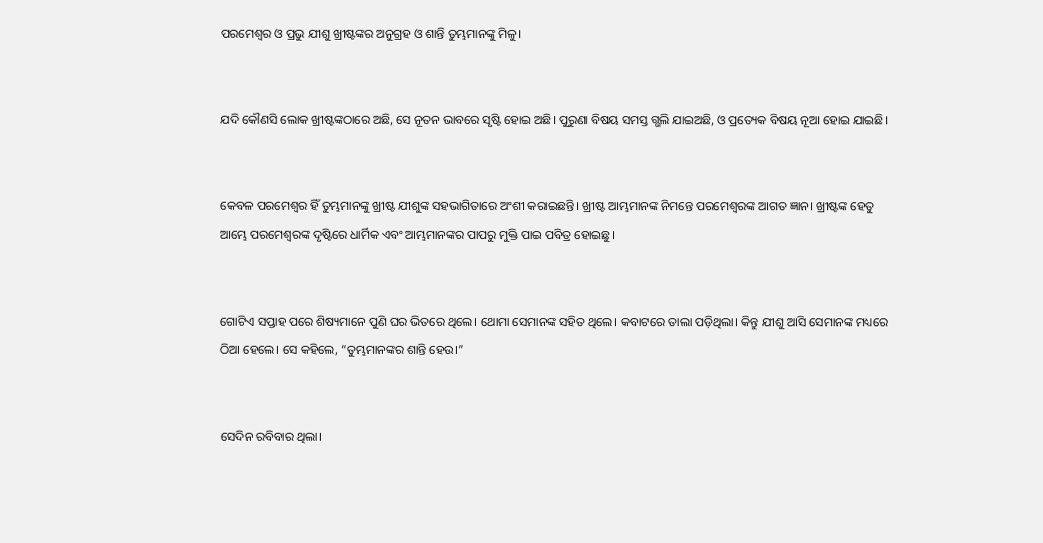ପରମେଶ୍ୱର ଓ ପ୍ରଭୁ ଯୀଶୁ ଖ୍ରୀଷ୍ଟଙ୍କର ଅନୁଗ୍ରହ ଓ ଶାନ୍ତି ତୁମ୍ଭମାନଙ୍କୁ ମିଳୁ।


ଯଦି କୌଣସି ଲୋକ ଖ୍ରୀଷ୍ଟଙ୍କଠାରେ ଅଛି, ସେ ନୂତନ ଭାବରେ ସୃଷ୍ଟି ହୋଇ ଅଛି। ପୁରୁଣା ବିଷୟ ସମସ୍ତ ଗ୍ଭଲି ଯାଇଅଛି, ଓ ପ୍ରତ୍ୟେକ ବିଷୟ ନୂଆ ହୋଇ ଯାଇଛି।


କେବଳ ପରମେଶ୍ୱର ହିଁ ତୁମ୍ଭମାନଙ୍କୁ ଖ୍ରୀଷ୍ଟ ଯୀଶୁଙ୍କ ସହଭାଗିତାରେ ଅଂଶୀ କରାଇଛନ୍ତି। ଖ୍ରୀଷ୍ଟ ଆମ୍ଭମାନଙ୍କ ନିମନ୍ତେ ପରମେଶ୍ୱରଙ୍କ ଆଗତ ଜ୍ଞାନ। ଖ୍ରୀଷ୍ଟଙ୍କ ହେତୁ ଆମ୍ଭେ ପରମେଶ୍ୱରଙ୍କ ଦୃଷ୍ଟିରେ ଧାର୍ମିକ ଏବଂ ଆମ୍ଭମାନଙ୍କର ପାପରୁ ମୁକ୍ତି ପାଇ ପବିତ୍ର ହୋଇଛୁ।


ଗୋଟିଏ ସପ୍ତାହ ପରେ ଶିଷ୍ୟମାନେ ପୁଣି ଘର ଭିତରେ ଥିଲେ। ଥୋମା ସେମାନଙ୍କ ସହିତ ଥିଲେ। କବାଟରେ ତାଲା ପଡ଼ିଥିଲା। କିନ୍ତୁ ଯୀଶୁ ଆସି ସେମାନଙ୍କ ମଧ୍ୟରେ ଠିଆ ହେଲେ। ସେ କହିଲେ, “ତୁମ୍ଭମାନଙ୍କର ଶାନ୍ତି ହେଉ।”


ସେଦିନ ରବିବାର ଥିଲା।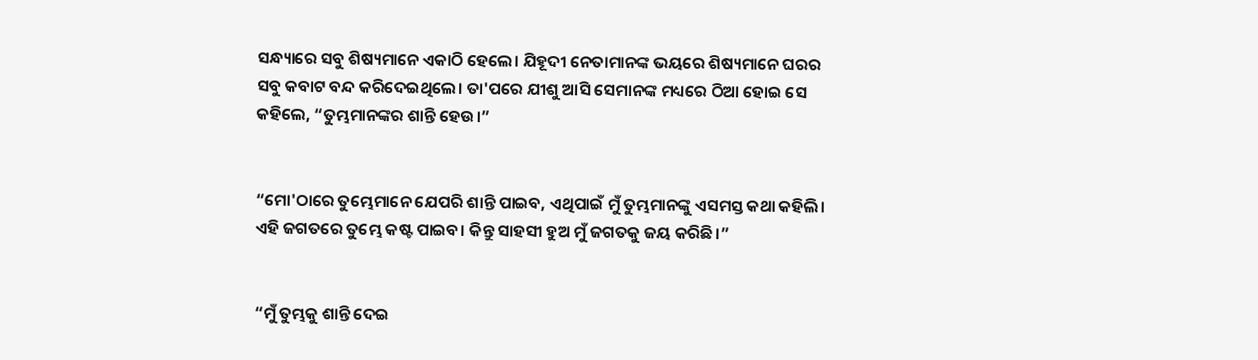ସନ୍ଧ୍ୟାରେ ସବୁ ଶିଷ୍ୟମାନେ ଏକାଠି ହେଲେ। ଯିହୂଦୀ ନେତାମାନଙ୍କ ଭୟରେ ଶିଷ୍ୟମାନେ ଘରର ସବୁ କବାଟ ବନ୍ଦ କରିଦେଇଥିଲେ। ତା'ପରେ ଯୀଶୁ ଆସି ସେମାନଙ୍କ ମଧ୍ୟରେ ଠିଆ ହୋଇ ସେ କହିଲେ, “ତୁମ୍ଭମାନଙ୍କର ଶାନ୍ତି ହେଉ।”


“ମୋ'ଠାରେ ତୁମ୍ଭେମାନେ ଯେପରି ଶାନ୍ତି ପାଇବ, ଏଥିପାଇଁ ମୁଁ ତୁମ୍ଭମାନଙ୍କୁ ଏସମସ୍ତ କଥା କହିଲି। ଏହି ଜଗତରେ ତୁମ୍ଭେ କଷ୍ଟ ପାଇବ। କିନ୍ତୁ ସାହସୀ ହୁଅ ମୁଁ ଜଗତକୁ ଜୟ କରିଛି।”


“ମୁଁ ତୁମ୍ଭକୁ ଶାନ୍ତି ଦେଇ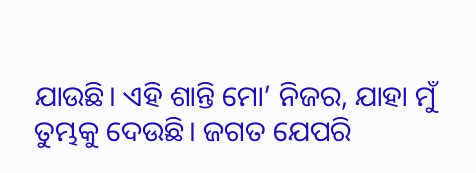ଯାଉଛି। ଏହି ଶାନ୍ତି ମୋ’ ନିଜର, ଯାହା ମୁଁ ତୁମ୍ଭକୁ ଦେଉଛି। ଜଗତ ଯେପରି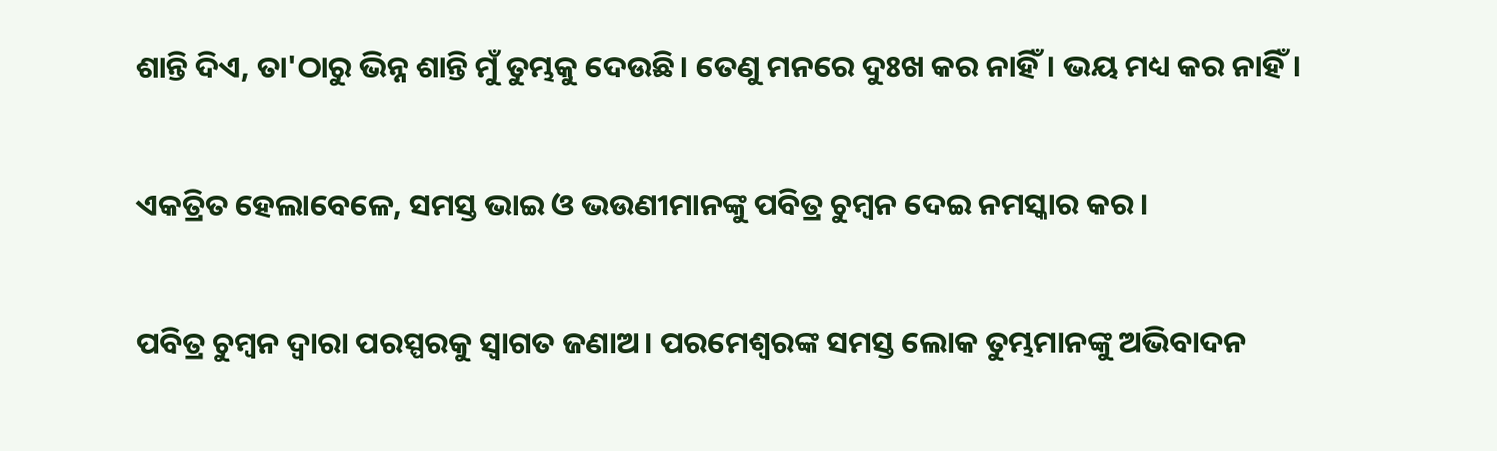ଶାନ୍ତି ଦିଏ, ତା'ଠାରୁ ଭିନ୍ନ ଶାନ୍ତି ମୁଁ ତୁମ୍ଭକୁ ଦେଉଛି। ତେଣୁ ମନରେ ଦୁଃଖ କର ନାହିଁ। ଭୟ ମଧ୍ୟ କର ନାହିଁ।


ଏକତ୍ରିତ ହେଲାବେଳେ, ସମସ୍ତ ଭାଇ ଓ ଭଉଣୀମାନଙ୍କୁ ପବିତ୍ର ଚୁମ୍ବନ ଦେଇ ନମସ୍କାର କର।


ପବିତ୍ର ଚୁମ୍ବନ ଦ୍ୱାରା ପରସ୍ପରକୁ ସ୍ୱାଗତ ଜଣାଅ। ପରମେଶ୍ୱରଙ୍କ ସମସ୍ତ ଲୋକ ତୁମ୍ଭମାନଙ୍କୁ ଅଭିବାଦନ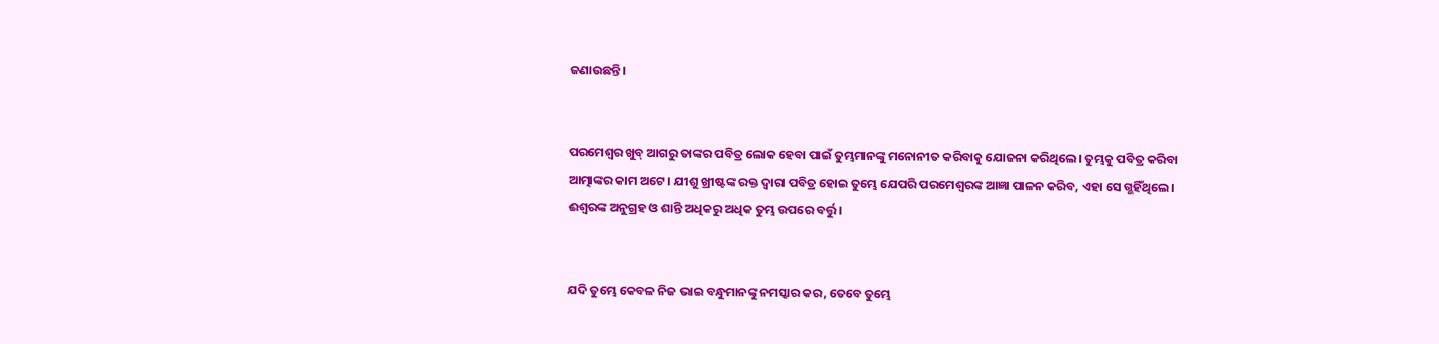ଜଣାଉଛନ୍ତି।


ପରମେଶ୍ୱର ଖୁବ୍ ଆଗରୁ ତାଙ୍କର ପବିତ୍ର ଲୋକ ହେବା ପାଇଁ ତୁମ୍ଭମାନଙ୍କୁ ମନୋନୀତ କରିବାକୁ ଯୋଜନା କରିଥିଲେ। ତୁମ୍ଭକୁ ପବିତ୍ର କରିବା ଆତ୍ମାଙ୍କର କାମ ଅଟେ। ଯୀଶୁ ଖ୍ରୀଷ୍ଟଙ୍କ ରକ୍ତ ଦ୍ୱାରା ପବିତ୍ର ହୋଇ ତୁମ୍ଭେ ଯେପରି ପରମେଶ୍ୱରଙ୍କ ଆଜ୍ଞା ପାଳନ କରିବ, ଏହା ସେ ଗ୍ଭହିଁଥିଲେ। ଈଶ୍ୱରଙ୍କ ଅନୁଗ୍ରହ ଓ ଶାନ୍ତି ଅଧିକରୁ ଅଧିକ ତୁମ୍ଭ ଉପରେ ବର୍ତ୍ତୁ।


ଯଦି ତୁମ୍ଭେ କେବଳ ନିଜ ଭାଇ ବନ୍ଧୁମାନଙ୍କୁ ନମସ୍କାର କର, ତେବେ ତୁମ୍ଭେ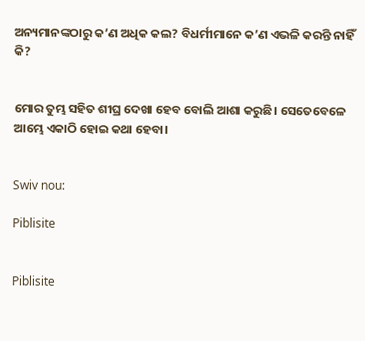ଅନ୍ୟମାନଙ୍କଠାରୁ କ’ଣ ଅଧିକ କଲ? ବିଧର୍ମୀମାନେ କ’ଣ ଏଭଳି କରନ୍ତି ନାହିଁ କି?


ମୋର ତୁମ୍ଭ ସହିତ ଶୀଘ୍ର ଦେଖା ହେବ ବୋଲି ଆଶା କରୁଛି। ସେତେବେଳେ ଆମ୍ଭେ ଏକାଠି ହୋଇ କଥା ହେବା।


Swiv nou:

Piblisite


Piblisite